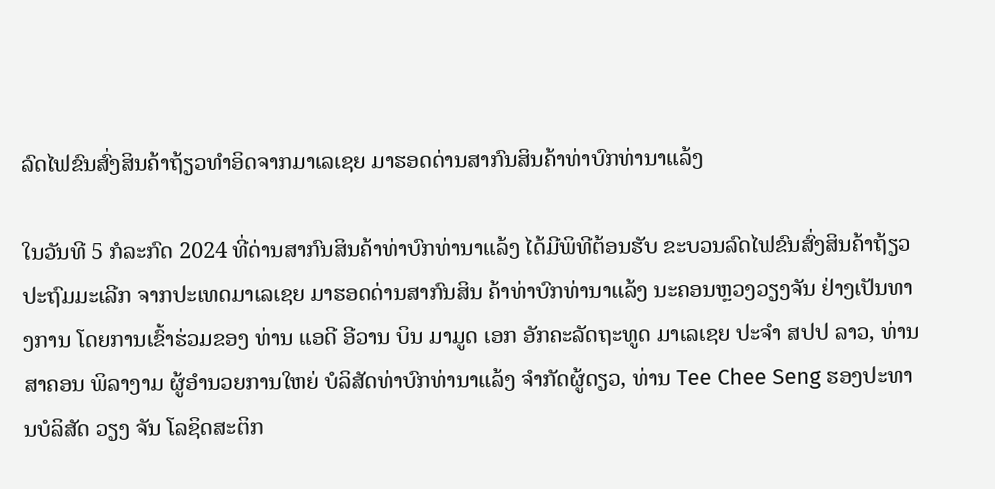ລົດໄຟຂົນສົ່ງສິນຄ້າຖ້ຽວທຳອິດຈາກມາເລເຊຍ ມາຮອດດ່ານສາກົນສິນຄ້າທ່າບົກທ່ານາແລ້ງ

ໃນວັນທີ 5 ກໍລະກົດ 2024 ທີ່ດ່ານສາກົນສິນຄ້າທ່າບົກທ່ານາແລ້ງ ໄດ້ມີພິທີຕ້ອນຮັບ ຂະບວນລົດໄຟຂົນສົ່ງສິນຄ້າຖ້ຽວປະຖົມມະເລີກ ຈາກປະເທດມາເລເຊຍ ມາຮອດດ່ານສາກົນສິນ ຄ້າທ່າບົກທ່ານາແລ້ງ ນະຄອນຫຼວງວຽງຈັນ ຢ່າງເປັນທາງການ ໂດຍການເຂົ້າຮ່ວມຂອງ ທ່ານ ແອດີ ອີວານ ບິນ ມາມູດ ເອກ ອັກຄະລັດຖະທູດ ມາເລເຊຍ ປະຈໍາ ສປປ ລາວ, ທ່ານ ສາຄອນ ພິລາງາມ ຜູ້ອໍານວຍການໃຫຍ່ ບໍລິສັດທ່າບົກທ່ານາແລ້ງ ຈຳກັດຜູ້ດຽວ, ທ່ານ Tee Chee Seng ຮອງປະທານບໍລິສັດ ວຽງ ຈັນ ໂລຊິດສະຕິກ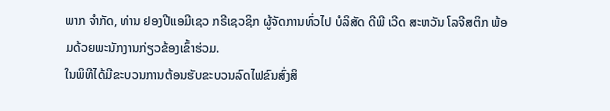ພາກ ຈຳກັດ, ທ່ານ ຢອງປີແອມີເຊວ ກຣີເຊວຊິກ ຜູ້ຈັດການທົ່ວໄປ ບໍລິສັດ ດີພີ ເວີດ ສະຫວັນ ໂລຈີສຕິກ ພ້ອມດ້ວຍພະນັກງານກ່ຽວຂ້ອງເຂົ້າຮ່ວມ.
ໃນພິທີໄດ້ມີຂະບວນການຕ້ອນຮັບຂະບວນລົດໄຟຂົນສົ່ງສິ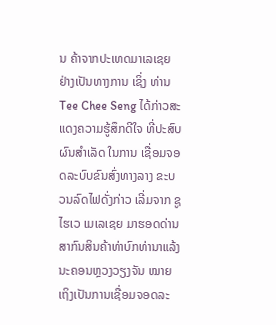ນ ຄ້າຈາກປະເທດມາເລເຊຍ ຢ່າງເປັນທາງການ ເຊິ່ງ ທ່ານ Tee Chee Seng ໄດ້ກ່າວສະແດງຄວາມຮູ້ສຶກດີໃຈ ທີ່ປະສົບຜົນສໍາເລັດ ໃນການ ເຊື່ອມຈອດລະບົບຂົນສົ່ງທາງລາງ ຂະບວນລົດໄຟດັ່ງກ່າວ ເລີ່ມຈາກ ຊູໄຮເວ ເມເລເຊຍ ມາຮອດດ່ານສາກົນສິນຄ້າທ່າບົກທ່ານາແລ້ງ ນະຄອນຫຼວງວຽງຈັນ ໝາຍເຖິງເປັນການເຊື່ອມຈອດລະ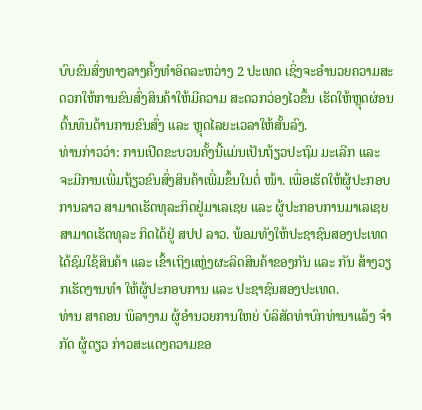ບົບຂົນສົ່ງທາງລາງຄັ້ງທໍາອິດລະຫວ່າງ 2 ປະເທດ ເຊິ່ງຈະອໍານວຍຄວາມສະດວກໃຫ້ການຂົນສົ່ງສິນຄ້າໃຫ້ມີຄວາມ ສະດວກວ່ອງໄວຂຶ້ນ ເຮັດໃຫ້ຫຼຸດຜ່ອນຕົ້ນທຶນດ້ານການຂົນສົ່ງ ແລະ ຫຼຸດໄລຍະເວລາໃຫ້ສັ້ນລົງ.
ທ່ານກ່າວວ່າ: ການເປີດຂະບວນຄັ້ງນີ້ແມ່ນເປັນຖ້ຽວປະຖົມ ມະເລີກ ແລະ ຈະມີການເພີ່ມຖ້ຽວຂົນສົ່ງສິນຄ້າເພີ່ມຂຶ້ນໃນຕໍ່ ໜ້າ. ເພື່ອເຮັດໃຫ້ຜູ້ປະກອບການລາວ ສາມາດເຮັດທຸລະກິດຢູ່ມາເລເຊຍ ແລະ ຜູ້ປະກອບການມາເລເຊຍສາມາດເຮັດທຸລະ ກິດໄດ້ຢູ່ ສປປ ລາວ. ພ້ອມທັງໃຫ້ປະຊາຊົນສອງປະເທດໄດ້ຊົມໃຊ້ສິນຄ້າ ແລະ ເຂົ້າເຖິງແຫຼ່ງຜະລິດສິນຄ້າຂອງກັນ ແລະ ກັນ ສ້າງວຽກເຮັດງານທໍາ ໃຫ້ຜູ້ປະກອບການ ແລະ ປະຊາຊົນສອງປະເທດ.
ທ່ານ ສາຄອນ ພິລາງາມ ຜູ້ອໍານວຍການໃຫຍ່ ບໍລິສັດທ່າບົກທ່ານາແລ້ງ ຈຳກັດ ຜູ້ດຽວ ກ່າວສະແດງຄວາມຂອ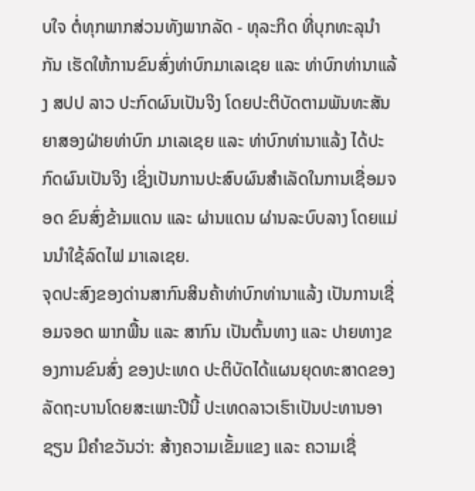ບໃຈ ຕໍ່ທຸກພາກສ່ວນທັງພາກລັດ - ທຸລະກິດ ທີ່ບຸກທະລຸນໍາກັນ ເຮັດໃຫ້ການຂົນສົ່ງທ່າບົກມາເລເຊຍ ແລະ ທ່າບົກທ່ານາແລ້ງ ສປປ ລາວ ປະກົດຜົນເປັນຈິງ ໂດຍປະຕິບັດຕາມພັນທະສັນຍາສອງຝ່າຍທ່າບົກ ມາເລເຊຍ ແລະ ທ່າບົກທ່ານາແລ້ງ ໄດ້ປະກົດຜົນເປັນຈິງ ເຊິ່ງເປັນການປະສົບຜົນສໍາເລັດໃນການເຊື່ອມຈອດ ຂົນສົ່ງຂ້າມແດນ ແລະ ຜ່ານແດນ ຜ່ານລະບົບລາງ ໂດຍແມ່ນນໍາໃຊ້ລົດໄຟ ມາເລເຊຍ.
ຈຸດປະສົງຂອງດ່ານສາກົນສິນຄ້າທ່າບົກທ່ານາແລ້ງ ເປັນການເຊື່ອມຈອດ ພາກພື້ນ ແລະ ສາກົນ ເປັນຕົ້ນທາງ ແລະ ປາຍທາງຂອງການຂົນສົ່ງ ຂອງປະເທດ ປະຕິບັດໄດ້ແຜນຍຸດທະສາດຂອງລັດຖະບານໂດຍສະເພາະປີນີ້ ປະເທດລາວເຮົາເປັນປະທານອາຊຽນ ມີຄໍາຂວັນວ່າ: ສ້າງຄວາມເຂັ້ມແຂງ ແລະ ຄວາມເຊື່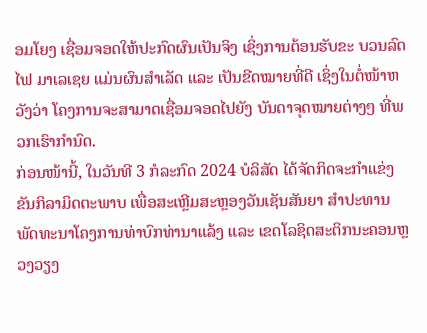ອມໂຍງ ເຊື່ອມຈອດໃຫ້ປະກົດຜົນເປັນຈິງ ເຊິ່ງການຕ້ອນຮັບຂະ ບວນລົດໄຟ ມາເລເຊຍ ແມ່ນຜົນສໍາເລັດ ແລະ ເປັນຂີດໝາຍທີ່ດີ ເຊິ່ງໃນຕໍ່ໜ້າຫວັງວ່າ ໂຄງການຈະສາມາດເຊື່ອມຈອດໄປຍັງ ບັນດາຈຸດໝາຍຕ່າງໆ ທີ່ພວກເຮົາກໍານົດ.
ກ່ອນໜ້ານີ້, ໃນວັນທີ 3 ກໍລະກົດ 2024 ບໍລິສັດ ໄດ້ຈັດກິດຈະກຳແຂ່ງຂັນກິລາມິດຕະພາບ ເພື່ອສະເຫຼີມສະຫຼອງວັນເຊັນສັນຍາ ສໍາປະທານພັດທະນາໂຄງການທ່າບົກທ່ານາແລ້ງ ແລະ ເຂດໂລຊິດສະຕິກນະຄອນຫຼວງວຽງ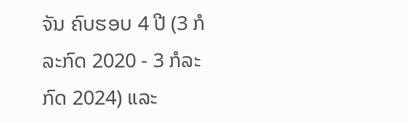ຈັນ ຄົບຮອບ 4 ປີ (3 ກໍລະກົດ 2020 - 3 ກໍລະກົດ 2024) ແລະ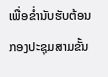ເພື່ອຂໍ່ານັບຮັບຕ້ອນກອງປະຊຸມສາມຂັ້ນ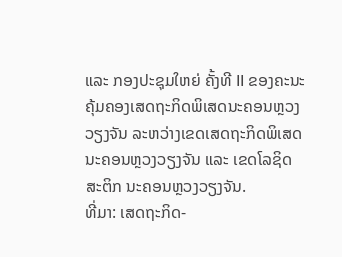ແລະ ກອງປະຊຸມໃຫຍ່ ຄັ້ງທີ II ຂອງຄະນະຄຸ້ມຄອງເສດຖະກິດພິເສດນະຄອນຫຼວງວຽງຈັນ ລະຫວ່າງເຂດເສດຖະກິດພິເສດນະຄອນຫຼວງວຽງຈັນ ແລະ ເຂດໂລຊິດສະຕິກ ນະຄອນຫຼວງວຽງຈັນ.
ທີ່ມາ: ເສດຖະກິດ-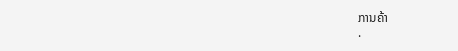ການຄ້າ
.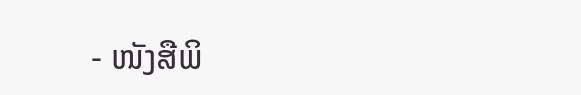- ໜັງສືພິ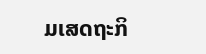ມເສດຖະກິ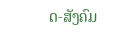ດ-ສັງຄົມ